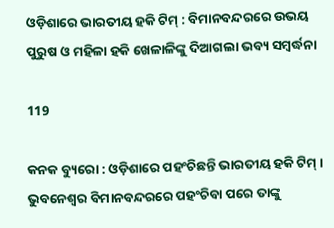ଓଡ଼ିଶାରେ ଭାରତୀୟ ହକି ଟିମ୍ : ବିମାନବନ୍ଦରରେ ଉଭୟ ପୁରୁଷ ଓ ମହିଳା ହକି ଖେଳାଳିଙ୍କୁ ଦିଆଗଲା ଭବ୍ୟ ସମ୍ବର୍ଦ୍ଧନା

119

କନକ ବ୍ୟୁରୋ : ଓଡ଼ିଶାରେ ପହଂଚିଛନ୍ତି ଭାରତୀୟ ହକି ଟିମ୍ । ଭୁବନେଶ୍ୱର ବିମାନବନ୍ଦରରେ ପହଂଚିବା ପରେ ତାଙ୍କୁ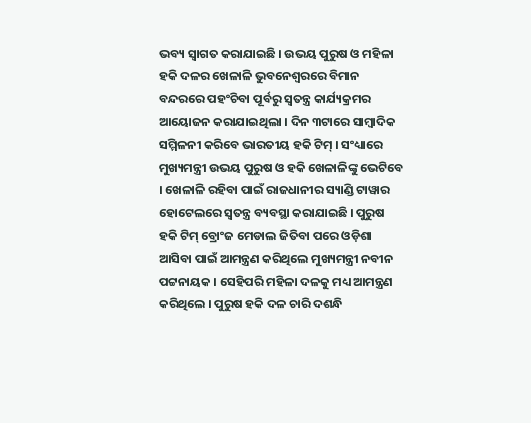ଭବ୍ୟ ସ୍ୱାଗତ କରାଯାଇଛି । ଉଭୟ ପୁରୁଷ ଓ ମହିଳା ହକି ଦଳର ଖେଳାଳି ଭୁବନେଶ୍ୱରରେ ବିମାନ ବନ୍ଦରରେ ପହଂଚିବା ପୂର୍ବରୁ ସ୍ୱତନ୍ତ୍ର କାର୍ଯ୍ୟକ୍ରମର ଆୟୋଜନ କରାଯାଇଥିଲା । ଦିନ ୩ଟାରେ ସାମ୍ବାଦିକ ସମ୍ମିଳନୀ କରିବେ ଭାରତୀୟ ହକି ଟିମ୍ । ସଂଧ୍ୟାରେ ମୁଖ୍ୟମନ୍ତ୍ରୀ ଉଭୟ ପୁରୁଷ ଓ ହକି ଖେଳାଳିଙ୍କୁ ଭେଟିବେ । ଖେଳାଳି ରହିବା ପାଇଁ ରାଜଧାନୀର ସ୍ୟାଣ୍ଡି ଟାୱାର ହୋଟେଲରେ ସ୍ୱତନ୍ତ୍ର ବ୍ୟବସ୍ଥା କରାଯାଇଛି । ପୁରୁଷ ହକି ଟିମ୍ ବ୍ରୋଂଜ ମେଡାଲ ଜିତିବା ପରେ ଓଡ଼ିଶା ଆସିବା ପାଇଁ ଆମନ୍ତ୍ରଣ କରିଥିଲେ ମୁଖ୍ୟମନ୍ତ୍ରୀ ନବୀନ ପଟ୍ଟନାୟକ । ସେହିପରି ମହିଳା ଦଳକୁ ମଧ୍ୟ ଆମନ୍ତ୍ରଣ କରିଥିଲେ । ପୁରୁଷ ହକି ଦଳ ଚାରି ଦଶନ୍ଧି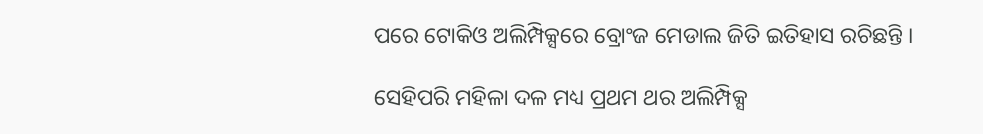ପରେ ଟୋକିଓ ଅଲିମ୍ପିକ୍ସରେ ବ୍ରୋଂଜ ମେଡାଲ ଜିତି ଇତିହାସ ରଚିଛନ୍ତି ।

ସେହିପରି ମହିଳା ଦଳ ମଧ୍ୟ ପ୍ରଥମ ଥର ଅଲିମ୍ପିକ୍ସ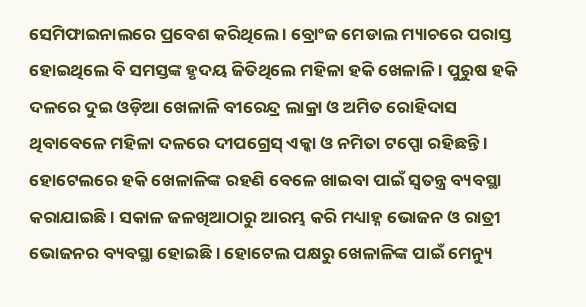ସେମିଫାଇନାଲରେ ପ୍ରବେଶ କରିଥିଲେ । ବ୍ରୋଂଜ ମେଡାଲ ମ୍ୟାଚରେ ପରାସ୍ତ ହୋଇଥିଲେ ବି ସମସ୍ତଙ୍କ ହୃଦୟ ଜିତିଥିଲେ ମହିଳା ହକି ଖେଳାଳି । ପୁରୁଷ ହକି ଦଳରେ ଦୁଇ ଓଡ଼ିଆ ଖେଳାଳି ବୀରେନ୍ଦ୍ର ଲାକ୍ରା ଓ ଅମିତ ରୋହିଦାସ ଥିବାବେଳେ ମହିଳା ଦଳରେ ଦୀପଗ୍ରେସ୍ ଏକ୍କା ଓ ନମିତା ଟପ୍ପୋ ରହିଛନ୍ତି । ହୋଟେଲରେ ହକି ଖେଳାଳିଙ୍କ ରହଣି ବେଳେ ଖାଇବା ପାଇଁ ସ୍ୱତନ୍ତ୍ର ବ୍ୟବସ୍ଥା କରାଯାଇଛି । ସକାଳ ଜଳଖିଆଠାରୁ ଆରମ୍ଭ କରି ମଧ୍ୟାହ୍ନ ଭୋଜନ ଓ ରାତ୍ରୀ ଭୋଜନର ବ୍ୟବସ୍ଥା ହୋଇଛି । ହୋଟେଲ ପକ୍ଷରୁ ଖେଳାଳିଙ୍କ ପାଇଁ ମେନ୍ୟୁ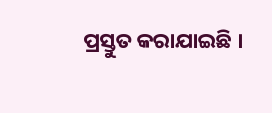ପ୍ରସ୍ତୁତ କରାଯାଇଛି ।